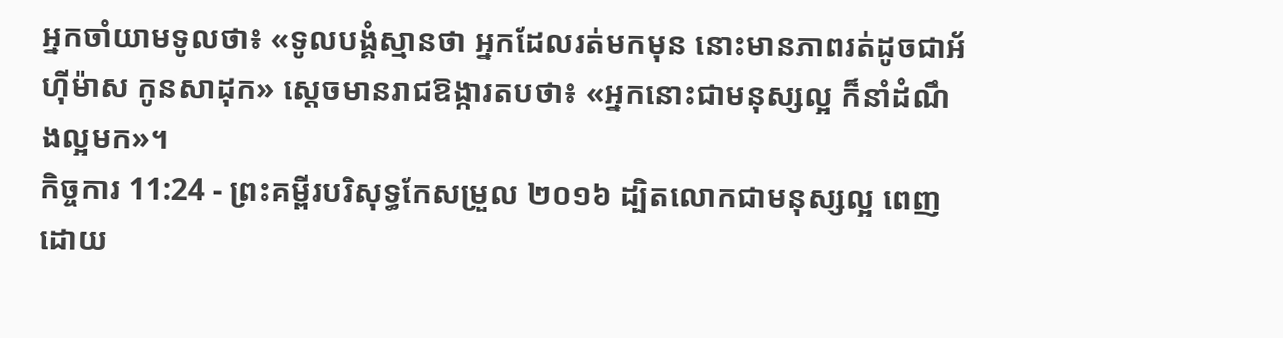អ្នកចាំយាមទូលថា៖ «ទូលបង្គំស្មានថា អ្នកដែលរត់មកមុន នោះមានភាពរត់ដូចជាអ័ហ៊ីម៉ាស កូនសាដុក» ស្តេចមានរាជឱង្ការតបថា៖ «អ្នកនោះជាមនុស្សល្អ ក៏នាំដំណឹងល្អមក»។
កិច្ចការ 11:24 - ព្រះគម្ពីរបរិសុទ្ធកែសម្រួល ២០១៦ ដ្បិតលោកជាមនុស្សល្អ ពេញដោយ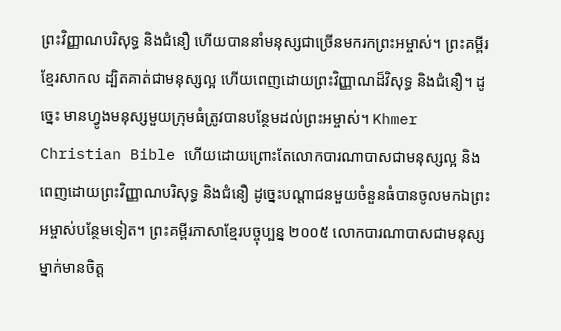ព្រះវិញ្ញាណបរិសុទ្ធ និងជំនឿ ហើយបាននាំមនុស្សជាច្រើនមករកព្រះអម្ចាស់។ ព្រះគម្ពីរខ្មែរសាកល ដ្បិតគាត់ជាមនុស្សល្អ ហើយពេញដោយព្រះវិញ្ញាណដ៏វិសុទ្ធ និងជំនឿ។ ដូច្នេះ មានហ្វូងមនុស្សមួយក្រុមធំត្រូវបានបន្ថែមដល់ព្រះអម្ចាស់។ Khmer Christian Bible ហើយដោយព្រោះតែលោកបារណាបាសជាមនុស្សល្អ និងពេញដោយព្រះវិញ្ញាណបរិសុទ្ធ និងជំនឿ ដូច្នេះបណ្ដាជនមួយចំនួនធំបានចូលមកឯព្រះអម្ចាស់បន្ថែមទៀត។ ព្រះគម្ពីរភាសាខ្មែរបច្ចុប្បន្ន ២០០៥ លោកបារណាបាសជាមនុស្សម្នាក់មានចិត្ត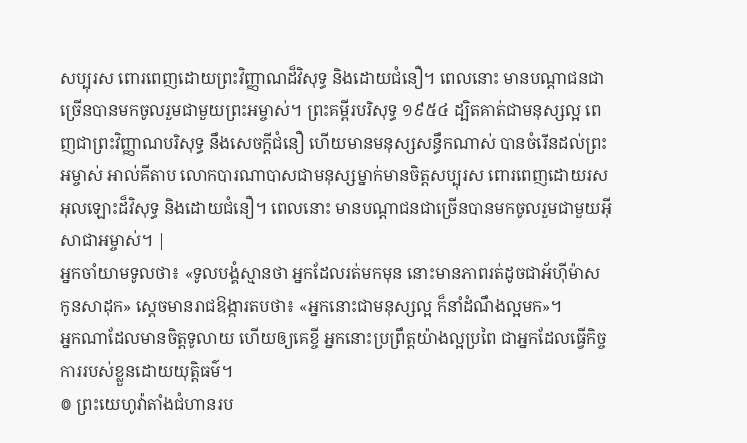សប្បុរស ពោរពេញដោយព្រះវិញ្ញាណដ៏វិសុទ្ធ និងដោយជំនឿ។ ពេលនោះ មានបណ្ដាជនជាច្រើនបានមកចូលរួមជាមួយព្រះអម្ចាស់។ ព្រះគម្ពីរបរិសុទ្ធ ១៩៥៤ ដ្បិតគាត់ជាមនុស្សល្អ ពេញជាព្រះវិញ្ញាណបរិសុទ្ធ នឹងសេចក្ដីជំនឿ ហើយមានមនុស្សសន្ធឹកណាស់ បានចំរើនដល់ព្រះអម្ចាស់ អាល់គីតាប លោកបារណាបាសជាមនុស្សម្នាក់មានចិត្ដសប្បុរស ពោរពេញដោយរសអុលឡោះដ៏វិសុទ្ធ និងដោយជំនឿ។ ពេលនោះ មានបណ្ដាជនជាច្រើនបានមកចូលរួមជាមួយអ៊ីសាជាអម្ចាស់។ |
អ្នកចាំយាមទូលថា៖ «ទូលបង្គំស្មានថា អ្នកដែលរត់មកមុន នោះមានភាពរត់ដូចជាអ័ហ៊ីម៉ាស កូនសាដុក» ស្តេចមានរាជឱង្ការតបថា៖ «អ្នកនោះជាមនុស្សល្អ ក៏នាំដំណឹងល្អមក»។
អ្នកណាដែលមានចិត្តទូលាយ ហើយឲ្យគេខ្ចី អ្នកនោះប្រព្រឹត្តយ៉ាងល្អប្រពៃ ជាអ្នកដែលធ្វើកិច្ចការរបស់ខ្លួនដោយយុត្តិធម៌។
៙ ព្រះយេហូវ៉ាតាំងជំហានរប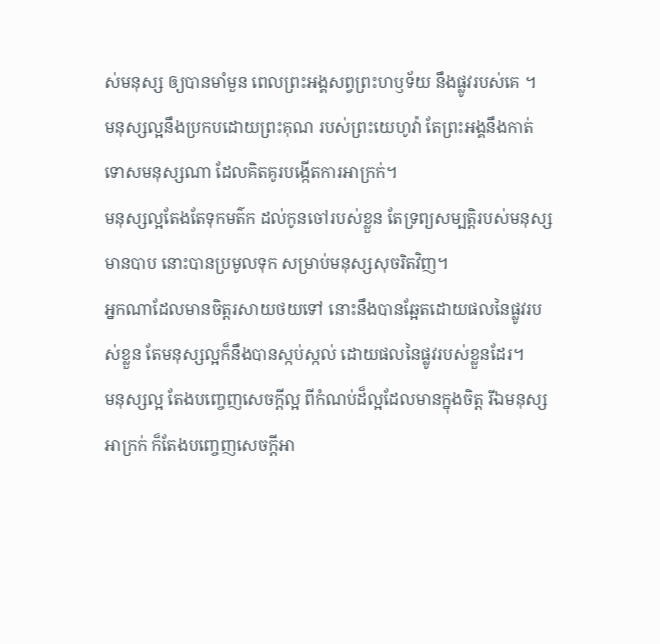ស់មនុស្ស ឲ្យបានមាំមួន ពេលព្រះអង្គសព្វព្រះហឫទ័យ នឹងផ្លូវរបស់គេ ។
មនុស្សល្អនឹងប្រកបដោយព្រះគុណ របស់ព្រះយេហូវ៉ា តែព្រះអង្គនឹងកាត់ទោសមនុស្សណា ដែលគិតគូរបង្កើតការអាក្រក់។
មនុស្សល្អតែងតែទុកមត៌ក ដល់កូនចៅរបស់ខ្លួន តែទ្រព្យសម្បត្តិរបស់មនុស្សមានបាប នោះបានប្រមូលទុក សម្រាប់មនុស្សសុចរិតវិញ។
អ្នកណាដែលមានចិត្តរសាយថយទៅ នោះនឹងបានឆ្អែតដោយផលនៃផ្លូវរបស់ខ្លួន តែមនុស្សល្អក៏នឹងបានស្កប់ស្កល់ ដោយផលនៃផ្លូវរបស់ខ្លួនដែរ។
មនុស្សល្អ តែងបញ្ចេញសេចក្តីល្អ ពីកំណប់ដ៏ល្អដែលមានក្នុងចិត្ត រីឯមនុស្សអាក្រក់ ក៏តែងបញ្ចេញសេចក្តីអា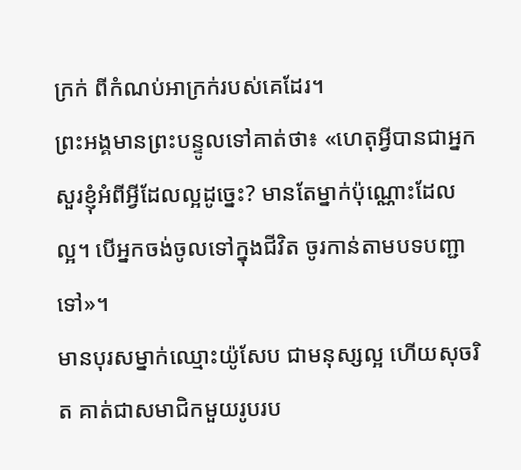ក្រក់ ពីកំណប់អាក្រក់របស់គេដែរ។
ព្រះអង្គមានព្រះបន្ទូលទៅគាត់ថា៖ «ហេតុអ្វីបានជាអ្នកសួរខ្ញុំអំពីអ្វីដែលល្អដូច្នេះ? មានតែម្នាក់ប៉ុណ្ណោះដែលល្អ។ បើអ្នកចង់ចូលទៅក្នុងជីវិត ចូរកាន់តាមបទបញ្ជាទៅ»។
មានបុរសម្នាក់ឈ្មោះយ៉ូសែប ជាមនុស្សល្អ ហើយសុចរិត គាត់ជាសមាជិកមួយរូបរប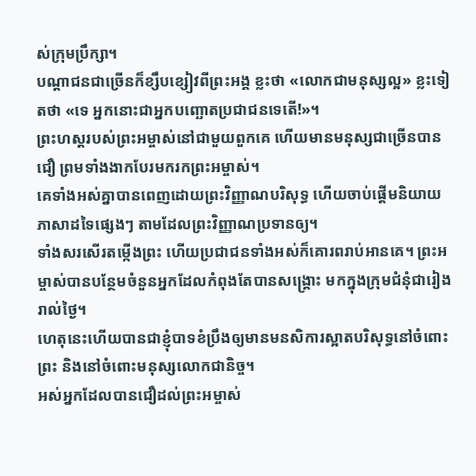ស់ក្រុមប្រឹក្សា។
បណ្តាជនជាច្រើនក៏ខ្សឹបខ្សៀវពីព្រះអង្គ ខ្លះថា «លោកជាមនុស្សល្អ» ខ្លះទៀតថា «ទេ អ្នកនោះជាអ្នកបញ្ឆោតប្រជាជនទេតើ!»។
ព្រះហស្តរបស់ព្រះអម្ចាស់នៅជាមួយពួកគេ ហើយមានមនុស្សជាច្រើនបានជឿ ព្រមទាំងងាកបែរមករកព្រះអម្ចាស់។
គេទាំងអស់គ្នាបានពេញដោយព្រះវិញ្ញាណបរិសុទ្ធ ហើយចាប់ផ្តើមនិយាយភាសាដទៃផ្សេងៗ តាមដែលព្រះវិញ្ញាណប្រទានឲ្យ។
ទាំងសរសើរតម្កើងព្រះ ហើយប្រជាជនទាំងអស់ក៏គោរពរាប់អានគេ។ ព្រះអម្ចាស់បានបន្ថែមចំនួនអ្នកដែលកំពុងតែបានសង្គ្រោះ មកក្នុងក្រុមជំនុំជារៀងរាល់ថ្ងៃ។
ហេតុនេះហើយបានជាខ្ញុំបាទខំប្រឹងឲ្យមានមនសិការស្អាតបរិសុទ្ធនៅចំពោះព្រះ និងនៅចំពោះមនុស្សលោកជានិច្ច។
អស់អ្នកដែលបានជឿដល់ព្រះអម្ចាស់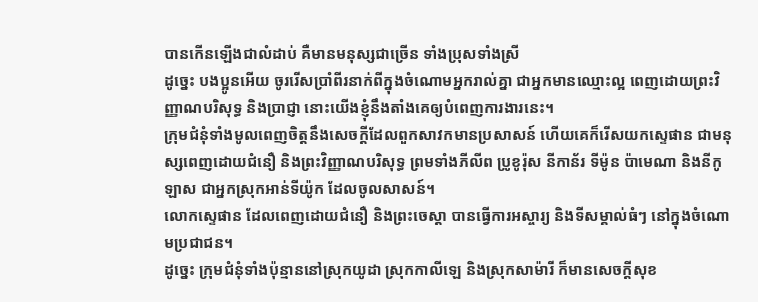បានកើនឡើងជាលំដាប់ គឺមានមនុស្សជាច្រើន ទាំងប្រុសទាំងស្រី
ដូច្នេះ បងប្អូនអើយ ចូររើសប្រាំពីរនាក់ពីក្នុងចំណោមអ្នករាល់គ្នា ជាអ្នកមានឈ្មោះល្អ ពេញដោយព្រះវិញ្ញាណបរិសុទ្ធ និងប្រាជ្ញា នោះយើងខ្ញុំនឹងតាំងគេឲ្យបំពេញការងារនេះ។
ក្រុមជំនុំទាំងមូលពេញចិត្តនឹងសេចក្ដីដែលពួកសាវកមានប្រសាសន៍ ហើយគេក៏រើសយកស្ទេផាន ជាមនុស្សពេញដោយជំនឿ និងព្រះវិញ្ញាណបរិសុទ្ធ ព្រមទាំងភីលីព ប្រូខូរ៉ុស នីកាន័រ ទីម៉ូន ប៉ាមេណា និងនីកូឡាស ជាអ្នកស្រុកអាន់ទីយ៉ូក ដែលចូលសាសន៍។
លោកស្ទេផាន ដែលពេញដោយជំនឿ និងព្រះចេស្តា បានធ្វើការអស្ចារ្យ និងទីសម្គាល់ធំៗ នៅក្នុងចំណោមប្រជាជន។
ដូច្នេះ ក្រុមជំនុំទាំងប៉ុន្មាននៅស្រុកយូដា ស្រុកកាលីឡេ និងស្រុកសាម៉ារី ក៏មានសេចក្តីសុខ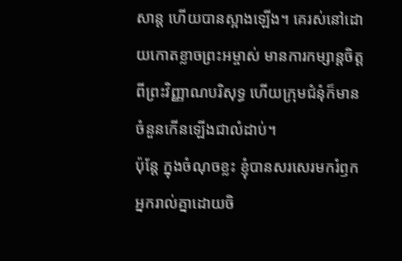សាន្ត ហើយបានស្អាងឡើង។ គេរស់នៅដោយកោតខ្លាចព្រះអម្ចាស់ មានការកម្សាន្តចិត្តពីព្រះវិញ្ញាណបរិសុទ្ធ ហើយក្រុមជំនុំក៏មានចំនួនកើនឡើងជាលំដាប់។
ប៉ុន្តែ ក្នុងចំណុចខ្លះ ខ្ញុំបានសរសេរមករំឭកអ្នករាល់គ្នាដោយចិ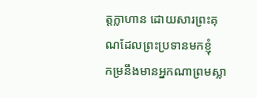ត្តក្លាហាន ដោយសារព្រះគុណដែលព្រះប្រទានមកខ្ញុំ
កម្រនឹងមានអ្នកណាព្រមស្លា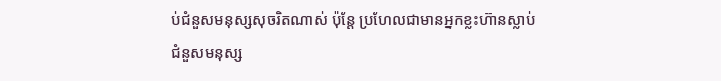ប់ជំនួសមនុស្សសុចរិតណាស់ ប៉ុន្តែ ប្រហែលជាមានអ្នកខ្លះហ៊ានស្លាប់ជំនួសមនុស្ស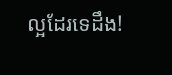ល្អដែរទេដឹង!